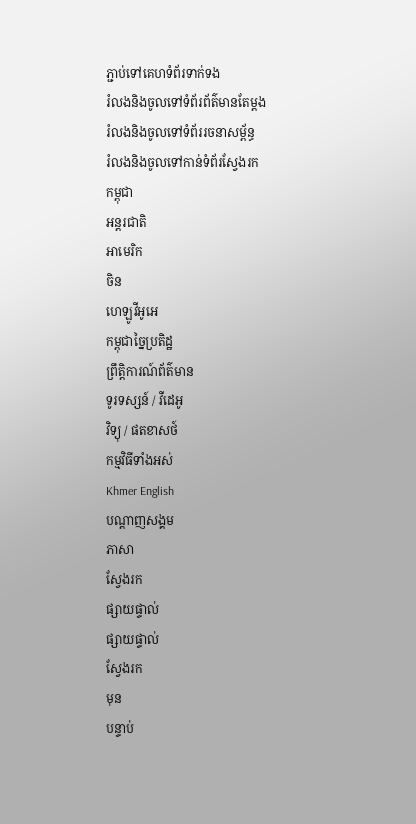ភ្ជាប់ទៅគេហទំព័រទាក់ទង
រំលងនិងចូលទៅទំព័រព័ត៌មានតែម្តង
រំលងនិងចូលទៅទំព័ររចនាសម្ព័ន្ធ
រំលងនិងចូលទៅកាន់ទំព័រស្វែងរក
កម្ពុជា
អន្តរជាតិ
អាមេរិក
ចិន
ហេឡូវីអូអេ
កម្ពុជាច្នៃប្រតិដ្ឋ
ព្រឹត្តិការណ៍ព័ត៌មាន
ទូរទស្សន៍ / វីដេអូ
វិទ្យុ / ផតខាសថ៍
កម្មវិធីទាំងអស់
Khmer English
បណ្តាញសង្គម
ភាសា
ស្វែងរក
ផ្សាយផ្ទាល់
ផ្សាយផ្ទាល់
ស្វែងរក
មុន
បន្ទាប់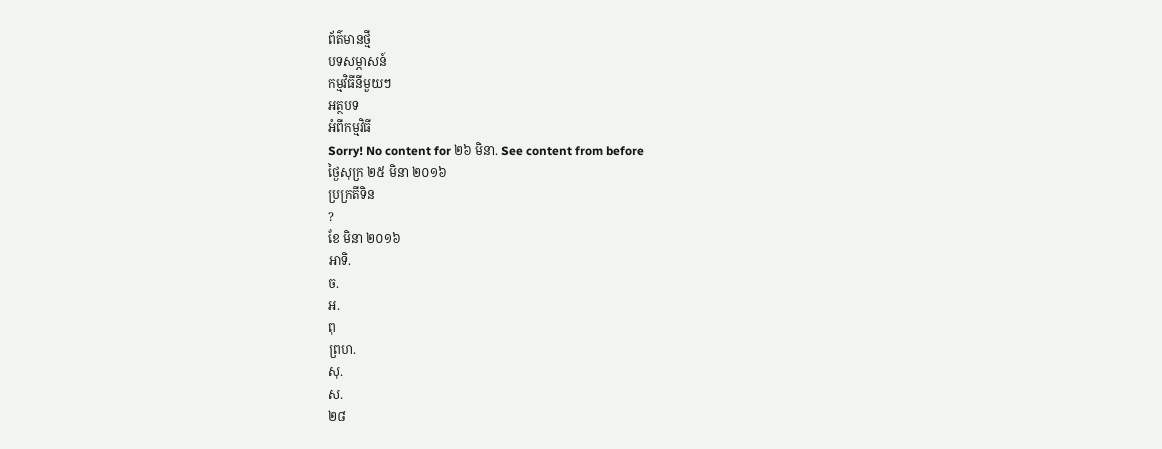ព័ត៌មានថ្មី
បទសម្ភាសន៍
កម្មវិធីនីមួយៗ
អត្ថបទ
អំពីកម្មវិធី
Sorry! No content for ២៦ មិនា. See content from before
ថ្ងៃសុក្រ ២៥ មិនា ២០១៦
ប្រក្រតីទិន
?
ខែ មិនា ២០១៦
អាទិ.
ច.
អ.
ពុ
ព្រហ.
សុ.
ស.
២៨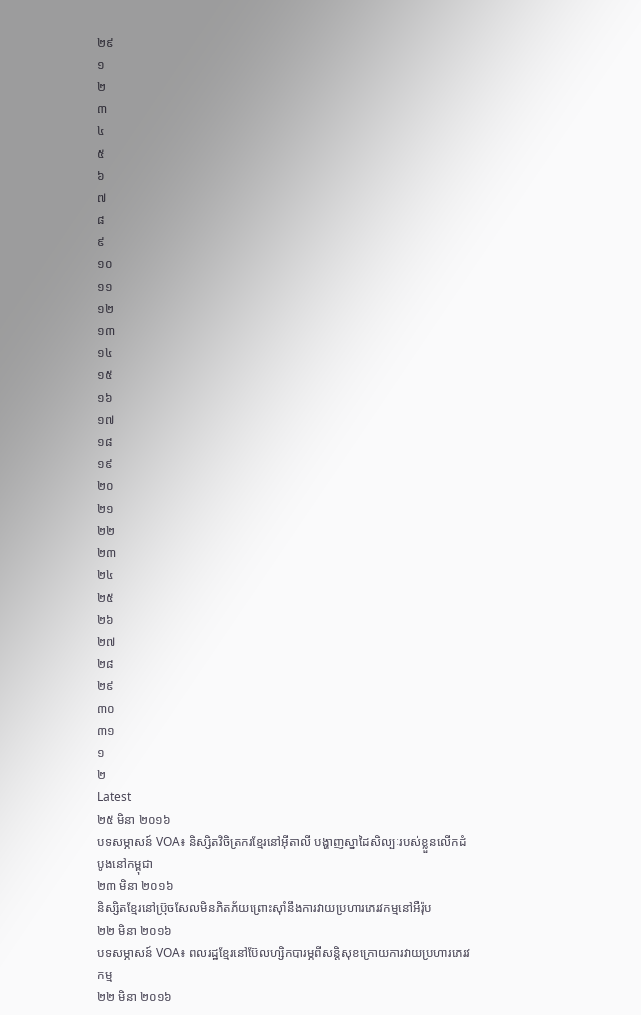២៩
១
២
៣
៤
៥
៦
៧
៨
៩
១០
១១
១២
១៣
១៤
១៥
១៦
១៧
១៨
១៩
២០
២១
២២
២៣
២៤
២៥
២៦
២៧
២៨
២៩
៣០
៣១
១
២
Latest
២៥ មិនា ២០១៦
បទសម្ភាសន៍ VOA៖ និស្សិតវិចិត្រករខ្មែរនៅអ៊ីតាលី បង្ហាញស្នាដៃសិល្បៈរបស់ខ្លួនលើកដំបូងនៅកម្ពុជា
២៣ មិនា ២០១៦
និស្សិតខ្មែរនៅប្រ៊ុចសែលមិនភិតភ័យព្រោះស៊ាំនឹងការវាយប្រហារភេរវកម្មនៅអឺរ៉ុប
២២ មិនា ២០១៦
បទសម្ភាសន៍ VOA៖ ពលរដ្ឋខ្មែរនៅប៊ែលហ្សិកបារម្ភពីសន្តិសុខក្រោយការវាយប្រហារភេរវកម្ម
២២ មិនា ២០១៦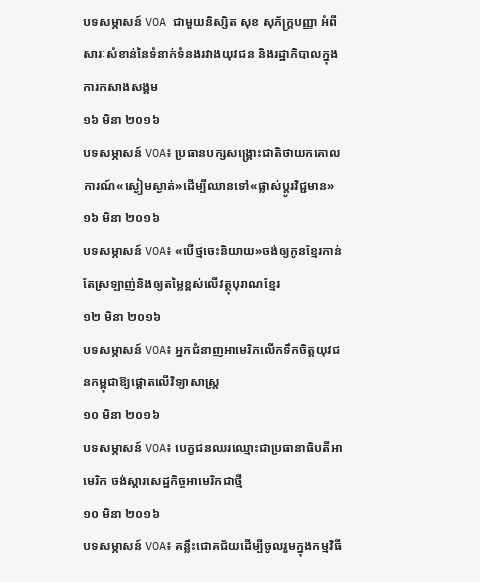បទសម្ភាសន៍ VOA ជាមួយនិស្សិត សុខ សុភ័ក្រ្តបញ្ញា អំពីសារៈសំខាន់នៃទំនាក់ទំនងរវាងយុវជន និងរដ្ឋាភិបាលក្នុងការកសាងសង្គម
១៦ មិនា ២០១៦
បទសម្ភាសន៍ VOA៖ ប្រធានបក្សសង្គ្រោះជាតិថាយកគោលការណ៍«ស្ងៀមស្ងាត់»ដើម្បីឈានទៅ«ផ្លាស់ប្តូរវិជ្ជមាន»
១៦ មិនា ២០១៦
បទសម្ភាសន៍ VOA៖ «បើថ្មចេះនិយាយ»ចង់ឲ្យកូនខ្មែរកាន់តែស្រឡាញ់និងឲ្យតម្លៃខ្ពស់លើវត្ថុបុរាណខ្មែរ
១២ មិនា ២០១៦
បទសម្ភាសន៍ VOA៖ អ្នកជំនាញអាមេរិកលើកទឹកចិត្តយុវជនកម្ពុជាឱ្យផ្តោតលើវិទ្យាសាស្រ្ត
១០ មិនា ២០១៦
បទសម្ភាសន៍ VOA៖ បេក្ខជនឈរឈ្មោះជាប្រធានាធិបតីអាមេរិក ចង់ស្តារសេដ្ឋកិច្ចអាមេរិកជាថ្មី
១០ មិនា ២០១៦
បទសម្ភាសន៍ VOA៖ គន្លឹះជោគជ័យដើម្បីចូលរួមក្នុងកម្មវិធី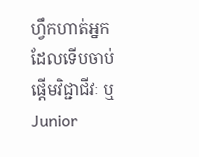ហ្វឹកហាត់អ្នកដែលទើបចាប់ផ្តើមវិជ្ជាជីវៈ ឬ Junior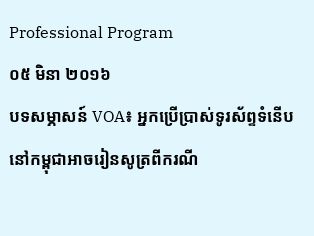Professional Program
០៥ មិនា ២០១៦
បទសម្ភាសន៍ VOA៖ អ្នកប្រើប្រាស់ទូរស័ព្ទទំនើបនៅកម្ពុជាអាចរៀនសូត្រពីករណី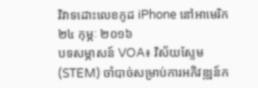វិវាទដោះលេខកូដ iPhone នៅអាមេរិក
២៤ កុម្ភៈ ២០១៦
បទសម្ភាសន៍ VOA៖ វិស័យស្ទែម (STEM) ចាំបាច់សម្រាប់ការអភិវឌ្ឍន៍ក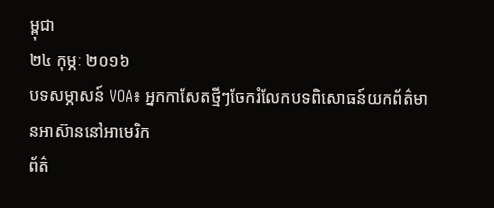ម្ពុជា
២៤ កុម្ភៈ ២០១៦
បទសម្ភាសន៍ VOA៖ អ្នកកាសែតថ្មីៗចែករំលែកបទពិសោធន៍យកព័ត៌មានអាស៊ាននៅអាមេរិក
ព័ត៌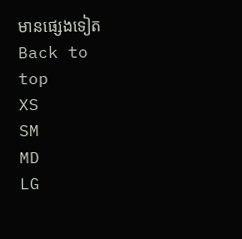មានផ្សេងទៀត
Back to top
XS
SM
MD
LG